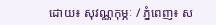ដោយ៖ សុវណ្ណកុម្ភៈ / ភ្នំពេញ៖ ស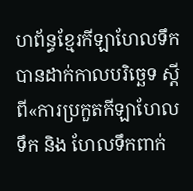ហព័ន្ធខ្មែរកីឡាហែលទឹក បានដាក់កាលបរិច្ឆេទ ស្តីពី«ការប្រកួតកីឡាហែលទឹក និង ហែលទឹកពាក់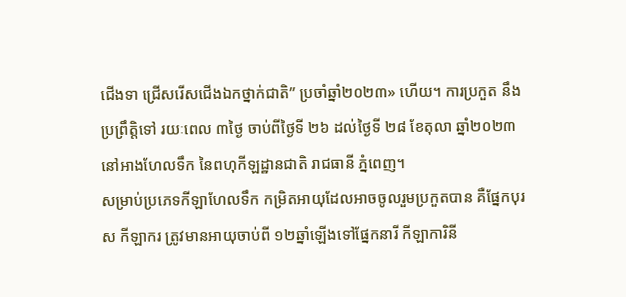ជើងទា ជ្រើសរើសជើងឯកថ្នាក់ជាតិ” ប្រចាំឆ្នាំ២០២៣» ហើយ។ ការប្រកួត នឹងប្រព្រឹត្តិទៅ រយៈពេល ៣ថ្ងៃ ចាប់ពីថ្ងៃទី ២៦ ដល់ថ្ងៃទី ២៨ ខែតុលា ឆ្នាំ២០២៣ នៅអាងហែលទឹក នៃពហុកីឡដ្ឋានជាតិ រាជធានី ភ្នំពេញ។
សម្រាប់ប្រភេទកីឡាហែលទឹក កម្រិតអាយុដែលអាចចូលរួមប្រកួតបាន គឺផ្នែកបុរស កីឡាករ ត្រូវមានអាយុចាប់ពី ១២ឆ្នាំឡើងទៅផ្នែកនារី កីឡាការិនី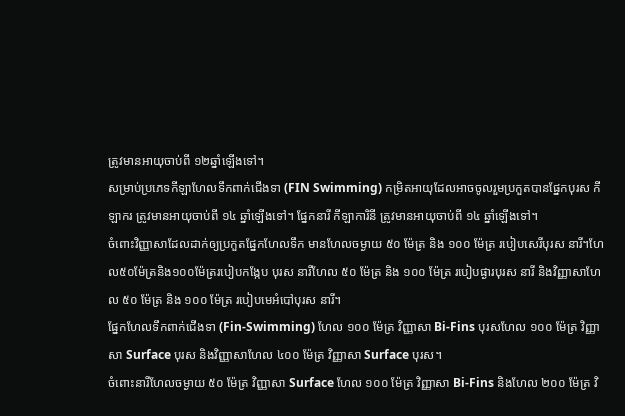ត្រូវមានអាយុចាប់ពី ១២ឆ្នាំឡើងទៅ។
សម្រាប់ប្រភេទកីឡាហែលទឹកពាក់ជើងទា (FIN Swimming) កម្រិតអាយុដែលអាចចូលរួមប្រកួតបានផ្នែកបុរស កីឡាករ ត្រូវមានអាយុចាប់ពី ១៤ ឆ្នាំឡើងទៅ។ ផ្នែកនារី កីឡាការិនី ត្រូវមានអាយុចាប់ពី ១៤ ឆ្នាំឡើងទៅ។
ចំពោះវិញ្ញាសាដែលដាក់ឲ្យប្រកួតផ្នែកហែលទឹក មានហែលចម្ងាយ ៥០ ម៉ែត្រ និង ១០០ ម៉ែត្រ របៀបសេរីបុរស នារី។ហែល៥០ម៉ែត្រនិង១០០ម៉ែត្ររបៀបកង្កែប បុរស នារីហែល ៥០ ម៉ែត្រ និង ១០០ ម៉ែត្រ របៀបផ្ងារបុរស នារី និងវិញ្ញាសាហែល ៥០ ម៉ែត្រ និង ១០០ ម៉ែត្រ របៀបមេអំបៅបុរស នារី។
ផ្នែកហែលទឹកពាក់ជើងទា (Fin-Swimming) ហែល ១០០ ម៉ែត្រ វិញ្ញាសា Bi-Fins បុរសហែល ១០០ ម៉ែត្រ វិញ្ញាសា Surface បុរស និងវិញ្ញាសាហែល ៤០០ ម៉ែត្រ វិញ្ញាសា Surface បុរស។
ចំពោះនារីហែលចម្ងាយ ៥០ ម៉ែត្រ វិញ្ញាសា Surface ហែល ១០០ ម៉ែត្រ វិញ្ញាសា Bi-Fins និងហែល ២០០ ម៉ែត្រ វិ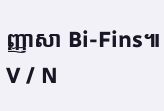ញ្ញាសា Bi-Fins៕ V / N